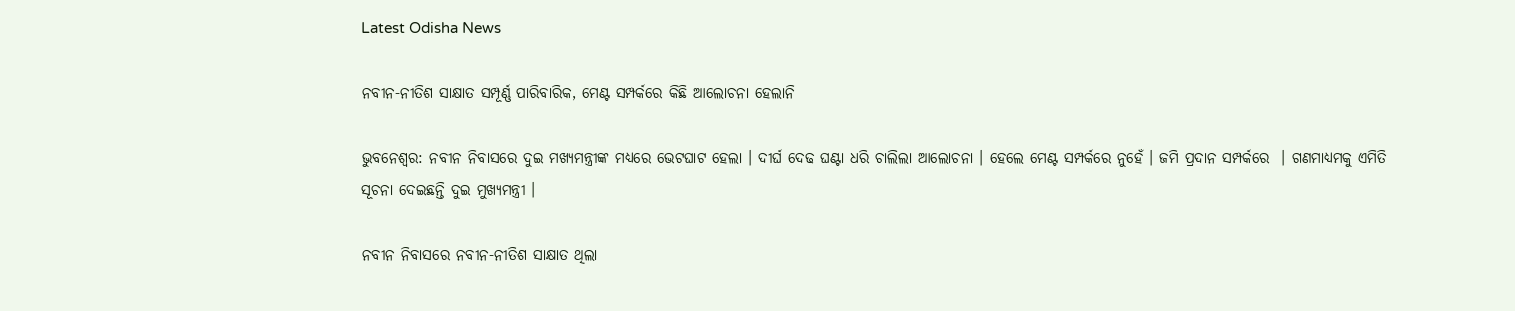Latest Odisha News

ନବୀନ-ନୀତିଶ ସାକ୍ଷାତ ସମ୍ପୂର୍ଣ୍ଣ ପାରିବାରିକ, ମେଣ୍ଟ ସମ୍ପର୍କରେ କିଛି ଆଲୋଚନା ହେଲାନି

ଭୁବନେଶ୍ୱର: ନବୀନ ନିବାସରେ ଦୁଇ ମଖ୍ୟମନ୍ତ୍ରୀଙ୍କ ମଧ୍ୟରେ ଭେଟଘାଟ ହେଲା । ଦୀର୍ଘ ଦେଢ ଘଣ୍ଟା ଧରି ଚାଲିଲା ଆଲୋଚନା । ହେଲେ ମେଣ୍ଟ ସମ୍ପର୍କରେ ନୁହେଁ । ଜମି ପ୍ରଦାନ ସମ୍ପର୍କରେ  । ଗଣମାଧ୍ୟମକୁ ଏମିତି ସୂଚନା ଦେଇଛନ୍ତି ଦୁଇ ମୁଖ୍ୟମନ୍ତ୍ରୀ ।

ନବୀନ ନିବାସରେ ନବୀନ-ନୀତିଶ ସାକ୍ଷାତ ଥିଲା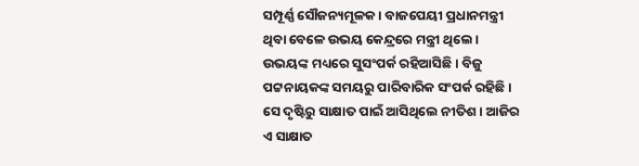ସମ୍ପୂର୍ଣ୍ଣ ସୌଜନ୍ୟମୂଳକ । ବାଜପେୟୀ ପ୍ରଧାନମନ୍ତ୍ରୀ ଥିବା ବେଳେ ଉଭୟ କେନ୍ଦ୍ରରେ ମନ୍ତ୍ରୀ ଥିଲେ। ଉଭୟଙ୍କ ମଧ୍ୟରେ ସୁସଂପର୍କ ରହିଆସିଛି। ବିଜୁ ପଟ୍ଟନାୟକଙ୍କ ସମୟରୁ ପାରିବାରିକ ସଂପର୍କ ରହିଛି । ସେ ଦୃଷ୍ଟିରୁ ସାକ୍ଷାତ ପାଇଁ ଆସିଥିଲେ ନୀତିଶ । ଆଜିର ଏ ସାକ୍ଷାତ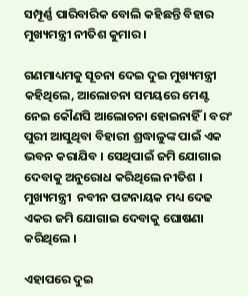ସମ୍ପୂର୍ଣ୍ଣ ପାରିବାରିକ ବୋଲି କହିଛନ୍ତି ବିହାର ମୁଖ୍ୟମନ୍ତ୍ରୀ ନୀତିଶ କୁମାର ।

ଗଣମାଧ୍ୟମକୁ ସୂଚନା ଦେଇ ଦୁଇ ମୁଖ୍ୟମନ୍ତ୍ରୀ କହିଥିଲେ, ଆଲୋଚନା ସମୟରେ ମେଣ୍ଟ ନେଇ କୌଣସି ଆଲୋଚନା ହୋଇନାହିଁ । ବରଂ ପୁରୀ ଆସୁଥିବା ବିହାରୀ ଶ୍ରଦ୍ଧାଳୁଙ୍କ ପାଇଁ ଏକ ଭବନ କରାଯିବ । ସେଥିପାଇଁ ଜମି ଯୋଗାଇ ଦେବାକୁ ଅନୁରୋଧ କରିଥିଲେ ନୀତିଶ । ମୁଖ୍ୟମନ୍ତ୍ରୀ  ନବୀନ ପଟ୍ଟନାୟକ ମଧ୍ୟ ଦେଢ ଏକର ଜମି ଯୋଗାଇ ଦେବାକୁ ଘୋଷଣା କରିଥିଲେ ।

ଏହାପରେ ଦୁଇ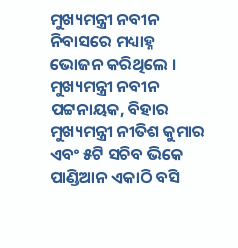ମୁଖ୍ୟମନ୍ତ୍ରୀ ନବୀନ ନିବାସରେ ମଧ୍ୟାହ୍ନ ଭୋଜନ କରିଥିଲେ । ମୁଖ୍ୟମନ୍ତ୍ରୀ ନବୀନ ପଟ୍ଟନାୟକ, ବିହାର  ମୁଖ୍ୟମନ୍ତ୍ରୀ ନୀତିଶ କୁମାର ଏବଂ ୫ଟି ସଚିବ ଭିକେ ପାଣ୍ଡିଆନ ଏକାଠି ବସି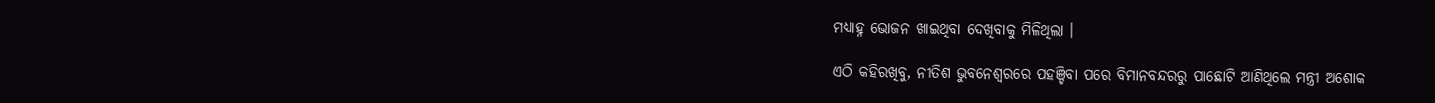ମଧ୍ୟାହ୍ନ ଭୋଜନ ଖାଇଥିବା ଦେଖିବାକୁ ମିଳିଥିଲା ।

ଏଠି କହିରଖିବୁ, ନୀତିଶ ଭୁବନେଶ୍ୱରରେ ପହଞ୍ଚିବା ପରେ ବିମାନବନ୍ଦରରୁ ପାଛୋଟି ଆଣିଥିଲେ ମନ୍ତ୍ରୀ ଅଶୋକ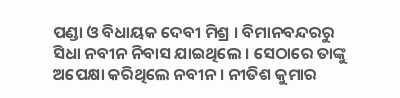ପଣ୍ଡା ଓ ବିଧାୟକ ଦେବୀ ମିଶ୍ର । ବିମାନବନ୍ଦରରୁ  ସିଧା ନବୀନ ନିବାସ ଯାଇଥିଲେ । ସେଠାରେ ତାଙ୍କୁ ଅପେକ୍ଷା କରିଥିଲେ ନବୀନ । ନୀତିଶ କୁମାର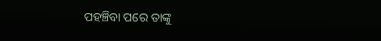ପହଞ୍ଚିବା ପରେ ତାଙ୍କୁ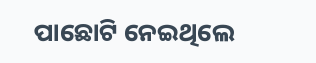ପାଛୋଟି ନେଇଥିଲେ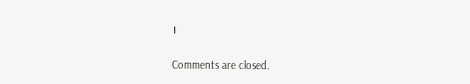।

Comments are closed.